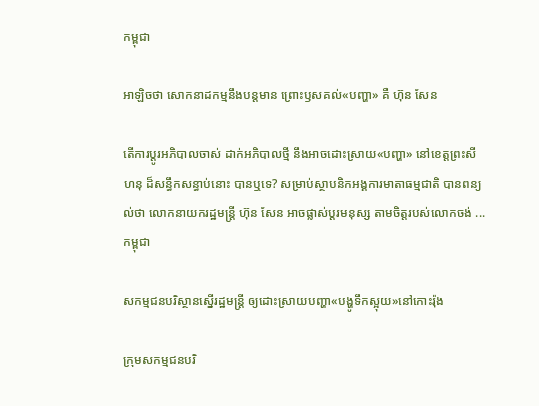កម្ពុជា

អាឡិចថា សោកនាដកម្មនឹងបន្តមាន ព្រោះឫសគល់«បញ្ហា» គឺ ហ៊ុន សែន

តើការប្ដូរអភិបាលចាស់ ដាក់អភិបាលថ្មី នឹងអាចដោះស្រាយ«បញ្ហា» នៅខេត្តព្រះសីហនុ ដ៏សន្ធឹកសន្ធាប់នោះ បានឬទេ? សម្រាប់ស្ថាបនិកអង្គការមាតាធម្មជាតិ បានពន្យល់ថា លោកនាយករដ្ឋមន្ត្រី ហ៊ុន សែន អាចផ្លាស់ប្ដរមនុស្ស តាមចិត្តរបស់លោកចង់ ...
កម្ពុជា

សកម្មជនបរិស្ថានស្នើរដ្ឋមន្ត្រី ឲ្យដោះស្រាយបញ្ហា«បង្ហូទឹកស្អុយ»នៅកោះរ៉ុង

ក្រុមសកម្មជនបរិ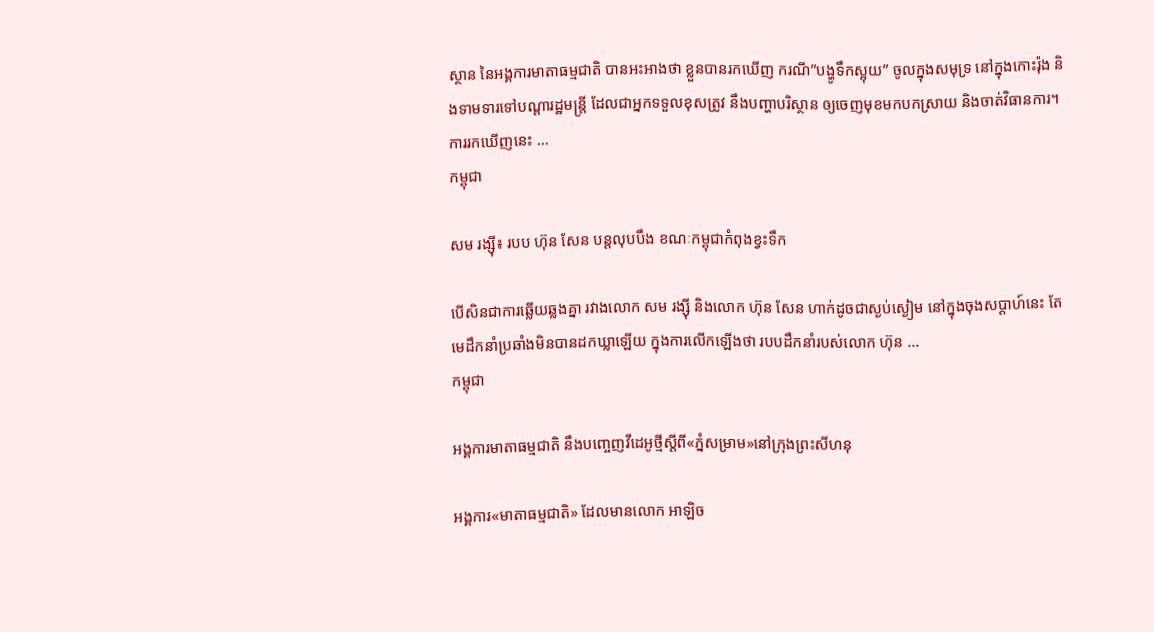ស្ថាន នៃអង្គការមាតាធម្មជាតិ បានអះអាងថា ខ្លួនបានរកឃើញ ករណី”បង្ហូទឹកស្អុយ” ចូលក្នុងសមុទ្រ នៅក្នុងកោះរ៉ុង និងទាមទារទៅបណ្ដារដ្ឋមន្ត្រី ដែលជាអ្នកទទួលខុសត្រូវ នឹងបញ្ហាបរិស្ថាន ឲ្យចេញមុខមកបកស្រាយ និងចាត់វិធានការ។ ការរកឃើញនេះ ...
កម្ពុជា

សម រង្ស៊ី៖ របប ហ៊ុន សែន បន្តលុបបឹង ខណៈកម្ពុជាកំពុងខ្វះទឹក

បើសិនជាការឆ្លើយឆ្លងគ្នា រវាងលោក សម រង្ស៊ី និងលោក ហ៊ុន សែន ហាក់ដូចជាស្ងប់ស្ងៀម នៅក្នុងចុងសប្ដាហ៍នេះ តែមេដឹកនាំប្រឆាំងមិនបានដកឃ្លាឡើយ ក្នុងការលើកឡើងថា របបដឹកនាំរបស់លោក ហ៊ុន ...
កម្ពុជា

អង្គការមាតាធម្មជាតិ នឹងបញ្ចេញវីដេអូថ្មីស្ដីពី«ភ្នំសម្រាម»នៅក្រុងព្រះសីហនុ

អង្គការ«មាតាធម្មជាតិ» ដែលមានលោក អាឡិច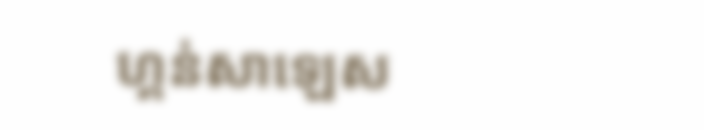ហ្គន់សាឡេស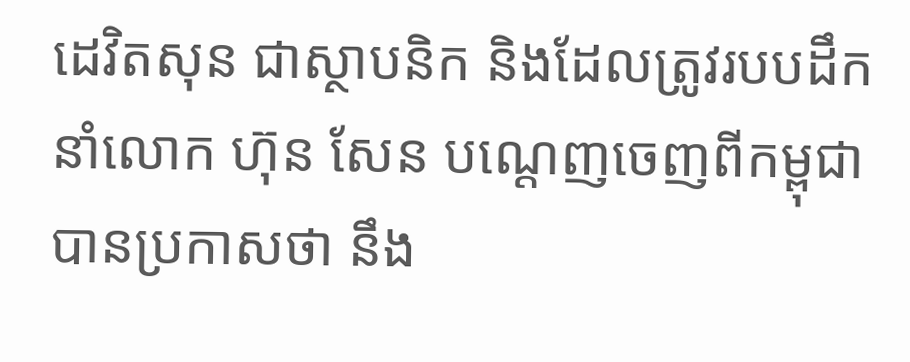ដេវិតសុន ជាស្ថាបនិក និងដែលត្រូវរបបដឹកនាំលោក ហ៊ុន សែន បណ្ដេញចេញពីកម្ពុជា បានប្រកាសថា នឹង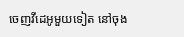ចេញវីដេអូមួយទៀត នៅចុង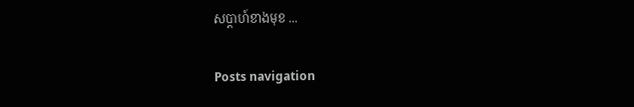សប្ដាហ៍ខាងមុខ ...

Posts navigation